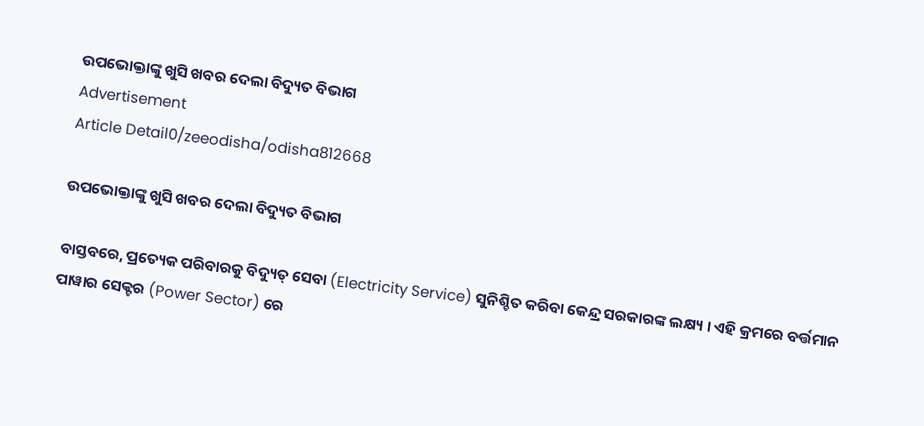ଉପଭୋକ୍ତାଙ୍କୁ ଖୁସି ଖବର ଦେଲା ବିଦ୍ୟୁତ ବିଭାଗ
Advertisement
Article Detail0/zeeodisha/odisha812668

ଉପଭୋକ୍ତାଙ୍କୁ ଖୁସି ଖବର ଦେଲା ବିଦ୍ୟୁତ ବିଭାଗ

ବାସ୍ତବରେ, ପ୍ରତ୍ୟେକ ପରିବାରକୁ ବିଦ୍ୟୁତ୍ ସେବା (Electricity Service) ସୁନିଶ୍ଚିତ କରିବା କେନ୍ଦ୍ର ସରକାରଙ୍କ ଲକ୍ଷ୍ୟ । ଏହି କ୍ରମରେ ବର୍ତ୍ତମାନ ପାୱାର ସେକ୍ଟର (Power Sector) ରେ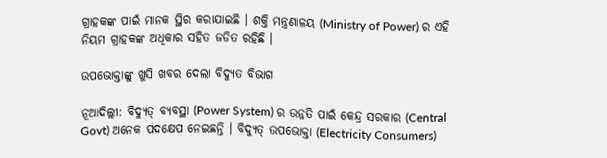ଗ୍ରାହକଙ୍କ ପାଇଁ ମାନକ ସ୍ଥିର କରାଯାଇଛି । ଶକ୍ତି ମନ୍ତ୍ରଣାଳୟ (Ministry of Power) ର ଏହି ନିୟମ ଗ୍ରାହକଙ୍କ ଅଧିକାର ସହିତ ଜଡିତ ରହିଛି ।

ଉପଭୋକ୍ତାଙ୍କୁ ଖୁସି ଖବର ଦେଲା ବିଦ୍ୟୁତ ବିଭାଗ

ନୂଆଦିଲ୍ଲୀ: ବିଦ୍ୟୁତ୍ ବ୍ୟବସ୍ଥା (Power System) ର ଉନ୍ନତି ପାଇଁ କେନ୍ଦ୍ର ସରକାର (Central Govt) ଅନେକ ପଦକ୍ଷେପ ନେଇଛନ୍ତି । ବିଦ୍ୟୁତ୍ ଉପଭୋକ୍ତା (Electricity Consumers)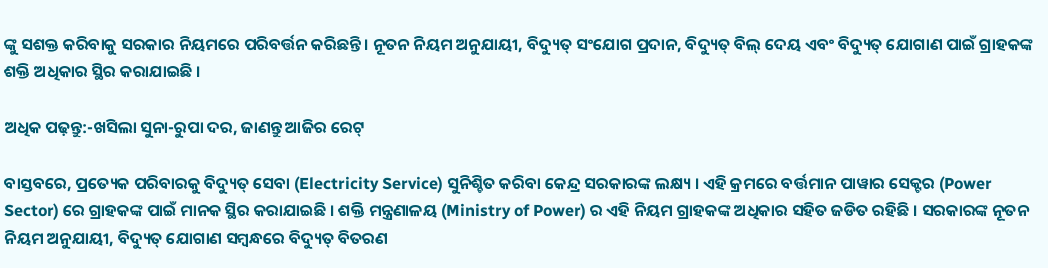ଙ୍କୁ ସଶକ୍ତ କରିବାକୁ ସରକାର ନିୟମରେ ପରିବର୍ତ୍ତନ କରିଛନ୍ତି । ନୂତନ ନିୟମ ଅନୁଯାୟୀ, ବିଦ୍ୟୁତ୍ ସଂଯୋଗ ପ୍ରଦାନ, ବିଦ୍ୟୁତ୍ ବିଲ୍ ଦେୟ ଏବଂ ବିଦ୍ୟୁତ୍ ଯୋଗାଣ ପାଇଁ ଗ୍ରାହକଙ୍କ ଶକ୍ତି ଅଧିକାର ସ୍ଥିର କରାଯାଇଛି ।

ଅଧିକ ପଢ଼ନ୍ତୁ:-ଖସିଲା ସୁନା-ରୁପା ଦର, ଜାଣନ୍ତୁ ଆଜିର ରେଟ୍

ବାସ୍ତବରେ, ପ୍ରତ୍ୟେକ ପରିବାରକୁ ବିଦ୍ୟୁତ୍ ସେବା (Electricity Service) ସୁନିଶ୍ଚିତ କରିବା କେନ୍ଦ୍ର ସରକାରଙ୍କ ଲକ୍ଷ୍ୟ । ଏହି କ୍ରମରେ ବର୍ତ୍ତମାନ ପାୱାର ସେକ୍ଟର (Power Sector) ରେ ଗ୍ରାହକଙ୍କ ପାଇଁ ମାନକ ସ୍ଥିର କରାଯାଇଛି । ଶକ୍ତି ମନ୍ତ୍ରଣାଳୟ (Ministry of Power) ର ଏହି ନିୟମ ଗ୍ରାହକଙ୍କ ଅଧିକାର ସହିତ ଜଡିତ ରହିଛି । ସରକାରଙ୍କ ନୂତନ ନିୟମ ଅନୁଯାୟୀ, ବିଦ୍ୟୁତ୍ ଯୋଗାଣ ସମ୍ବନ୍ଧରେ ବିଦ୍ୟୁତ୍ ବିତରଣ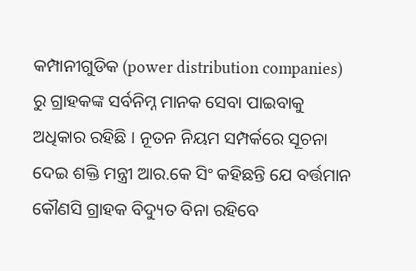କମ୍ପାନୀଗୁଡିକ (power distribution companies) ରୁ ଗ୍ରାହକଙ୍କ ସର୍ବନିମ୍ନ ମାନକ ସେବା ପାଇବାକୁ ଅଧିକାର ରହିଛି । ନୂତନ ନିୟମ ସମ୍ପର୍କରେ ସୂଚନା ଦେଇ ଶକ୍ତି ମନ୍ତ୍ରୀ ଆର.କେ ସିଂ କହିଛନ୍ତି ଯେ ବର୍ତ୍ତମାନ କୌଣସି ଗ୍ରାହକ ବିଦ୍ୟୁତ ବିନା ରହିବେ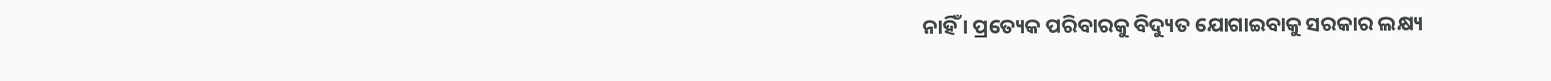ନାହିଁ । ପ୍ରତ୍ୟେକ ପରିବାରକୁ ବିଦ୍ୟୁତ ଯୋଗାଇବାକୁ ସରକାର ଲକ୍ଷ୍ୟ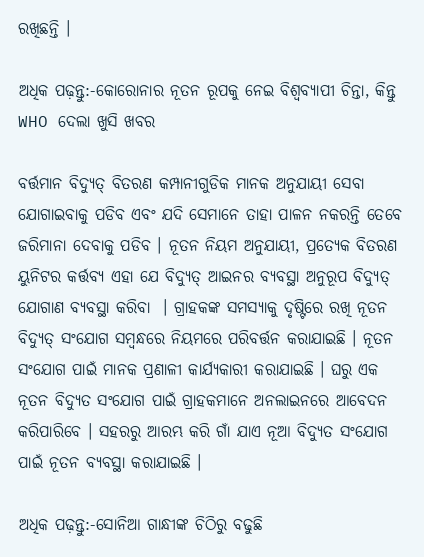ରଖିଛନ୍ତି ।

ଅଧିକ ପଢ଼ନ୍ତୁ:-କୋରୋନାର ନୂତନ ରୂପକୁ ନେଇ ବିଶ୍ୱବ୍ୟାପୀ ଚିନ୍ତା, କିନ୍ତୁ WHO ଦେଲା ଖୁସି ଖବର

ବର୍ତ୍ତମାନ ବିଦ୍ୟୁତ୍ ବିତରଣ କମ୍ପାନୀଗୁଡିକ ମାନକ ଅନୁଯାୟୀ ସେବା ଯୋଗାଇବାକୁ ପଡିବ ଏବଂ ଯଦି ସେମାନେ ତାହା ପାଳନ ନକରନ୍ତି ତେବେ ଜରିମାନା ଦେବାକୁ ପଡିବ । ନୂତନ ନିୟମ ଅନୁଯାୟୀ, ପ୍ରତ୍ୟେକ ବିତରଣ ୟୁନିଟର କର୍ତ୍ତବ୍ୟ ଏହା ଯେ ବିଦ୍ୟୁତ୍ ଆଇନର ବ୍ୟବସ୍ଥା ଅନୁରୂପ ବିଦ୍ୟୁତ୍ ଯୋଗାଣ ବ୍ୟବସ୍ଥା କରିବା  । ଗ୍ରାହକଙ୍କ ସମସ୍ୟାକୁ ଦୃଷ୍ଟିରେ ରଖି ନୂତନ ବିଦ୍ୟୁତ୍ ସଂଯୋଗ ସମ୍ବନ୍ଧରେ ନିୟମରେ ପରିବର୍ତ୍ତନ କରାଯାଇଛି । ନୂତନ ସଂଯୋଗ ପାଇଁ ମାନକ ପ୍ରଣାଳୀ କାର୍ଯ୍ୟକାରୀ କରାଯାଇଛି । ଘରୁ ଏକ ନୂତନ ବିଦ୍ୟୁତ ସଂଯୋଗ ପାଇଁ ଗ୍ରାହକମାନେ ଅନଲାଇନରେ ଆବେଦନ କରିପାରିବେ । ସହରରୁ ଆରମ୍ଭ କରି ଗାଁ ଯାଏ ନୂଆ ବିଦ୍ୟୁତ ସଂଯୋଗ ପାଇଁ ନୂତନ ବ୍ୟବସ୍ଥା କରାଯାଇଛି ।

ଅଧିକ ପଢ଼ନ୍ତୁ:-ସୋନିଆ ଗାନ୍ଧୀଙ୍କ ଚିଠିରୁ ବଢୁଛି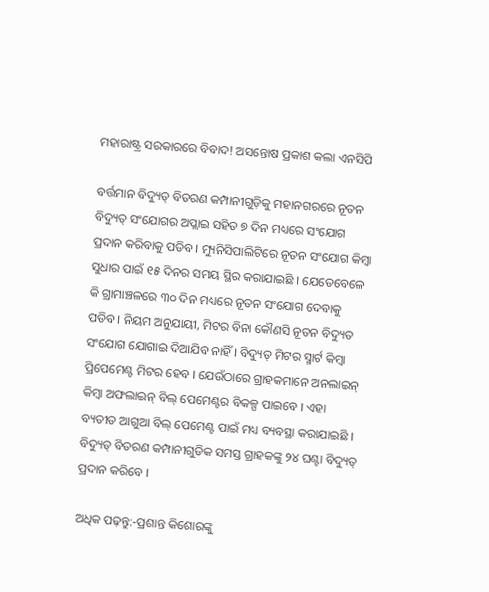ମହାରାଷ୍ଟ୍ର ସରକାରରେ ବିବାଦ! ଅସନ୍ତୋଷ ପ୍ରକାଶ କଲା ଏନସିପି

ବର୍ତ୍ତମାନ ବିଦ୍ୟୁତ୍ ବିତରଣ କମ୍ପାନୀଗୁଡ଼ିକୁ ମହାନଗରରେ ନୂତନ ବିଦ୍ୟୁତ୍ ସଂଯୋଗର ଅପ୍ଲାଇ ସହିତ ୭ ଦିନ ମଧ୍ୟରେ ସଂଯୋଗ ପ୍ରଦାନ କରିବାକୁ ପଡିବ । ମ୍ୟୁନିସିପାଲିଟିରେ ନୂତନ ସଂଯୋଗ କିମ୍ବା ସୁଧାର ପାଇଁ ୧୫ ଦିନର ସମୟ ସ୍ଥିର କରାଯାଇଛି । ଯେତେବେଳେ କି ଗ୍ରାମାଞ୍ଚଳରେ ୩୦ ଦିନ ମଧ୍ୟରେ ନୂତନ ସଂଯୋଗ ଦେବାକୁ ପଡିବ । ନିୟମ ଅନୁଯାୟୀ, ମିଟର ବିନା କୌଣସି ନୂତନ ବିଦ୍ୟୁତ ସଂଯୋଗ ଯୋଗାଇ ଦିଆଯିବ ନାହିଁ । ବିଦ୍ୟୁତ୍ ମିଟର ସ୍ମାର୍ଟ କିମ୍ବା ପ୍ରିପେମେଣ୍ଟ ମିଟର ହେବ । ଯେଉଁଠାରେ ଗ୍ରାହକମାନେ ଅନଲାଇନ୍ କିମ୍ବା ଅଫଲାଇନ୍ ବିଲ୍ ପେମେଣ୍ଟର ବିକଳ୍ପ ପାଇବେ । ଏହା ବ୍ୟତୀତ ଆଗୁଆ ବିଲ୍ ପେମେଣ୍ଟ ପାଇଁ ମଧ୍ୟ ବ୍ୟବସ୍ଥା କରାଯାଇଛି । ବିଦ୍ୟୁତ୍ ବିତରଣ କମ୍ପାନୀଗୁଡିକ ସମସ୍ତ ଗ୍ରାହକଙ୍କୁ ୨୪ ଘଣ୍ଟା ବିଦ୍ୟୁତ୍ ପ୍ରଦାନ କରିବେ ।

ଅଧିକ ପଢ଼ନ୍ତୁ:-ପ୍ରଶାନ୍ତ କିଶୋରଙ୍କୁ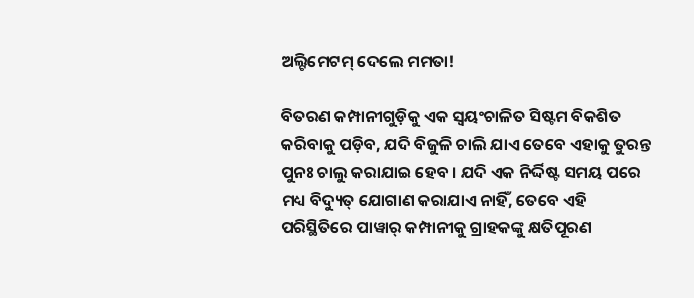ଅଲ୍ଟିମେଟମ୍ ଦେଲେ ମମତା!

ବିତରଣ କମ୍ପାନୀଗୁଡ଼ିକୁ ଏକ ସ୍ୱୟଂଚାଳିତ ସିଷ୍ଟମ ବିକଶିତ କରିବାକୁ ପଡ଼ିବ, ଯଦି ବିଜୁଳି ଚାଲି ଯାଏ ତେବେ ଏହାକୁ ତୁରନ୍ତ ପୁନଃ ଚାଲୁ କରାଯାଇ ହେବ । ଯଦି ଏକ ନିର୍ଦ୍ଦିଷ୍ଟ ସମୟ ପରେ ମଧ୍ୟ ବିଦ୍ୟୁତ୍ ଯୋଗାଣ କରାଯାଏ ନାହିଁ, ତେବେ ଏହି ପରିସ୍ଥିତିରେ ପାୱାର୍ କମ୍ପାନୀକୁ ଗ୍ରାହକଙ୍କୁ କ୍ଷତିପୂରଣ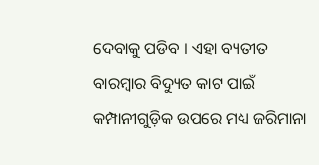ଦେବାକୁ ପଡିବ । ଏହା ବ୍ୟତୀତ ବାରମ୍ବାର ବିଦ୍ୟୁତ କାଟ ପାଇଁ କମ୍ପାନୀଗୁଡ଼ିକ ଉପରେ ମଧ୍ୟ ଜରିମାନା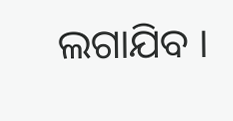ଲଗାଯିବ ।